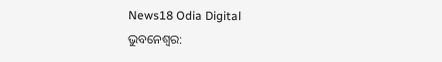News18 Odia Digital
ଭୁବନେଶ୍ୱର: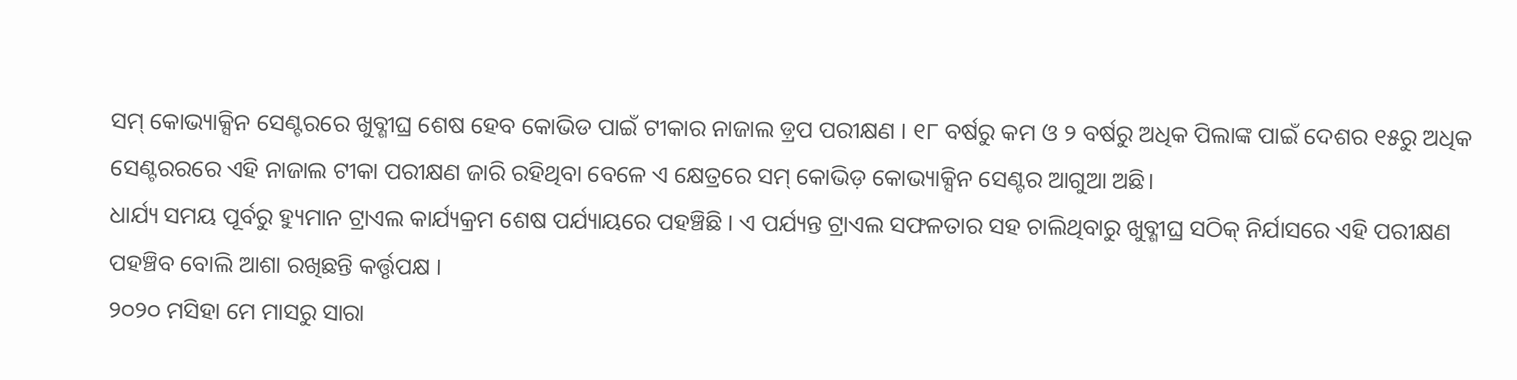ସମ୍ କୋଭ୍ୟାକ୍ସିନ ସେଣ୍ଟରରେ ଖୁବ୍ଶୀଘ୍ର ଶେଷ ହେବ କୋଭିଡ ପାଇଁ ଟୀକାର ନାଜାଲ ଡ଼୍ରପ ପରୀକ୍ଷଣ । ୧୮ ବର୍ଷରୁ କମ ଓ ୨ ବର୍ଷରୁ ଅଧିକ ପିଲାଙ୍କ ପାଇଁ ଦେଶର ୧୫ରୁ ଅଧିକ ସେଣ୍ଟରରରେ ଏହି ନାଜାଲ ଟୀକା ପରୀକ୍ଷଣ ଜାରି ରହିଥିବା ବେଳେ ଏ କ୍ଷେତ୍ରରେ ସମ୍ କୋଭିଡ଼ କୋଭ୍ୟାକ୍ସିନ ସେଣ୍ଟର ଆଗୁଆ ଅଛି।
ଧାର୍ଯ୍ୟ ସମୟ ପୂର୍ବରୁ ହ୍ୟୁମାନ ଟ୍ରାଏଲ କାର୍ଯ୍ୟକ୍ରମ ଶେଷ ପର୍ଯ୍ୟାୟରେ ପହଞ୍ଚିଛି । ଏ ପର୍ଯ୍ୟନ୍ତ ଟ୍ରାଏଲ ସଫଳତାର ସହ ଚାଲିଥିବାରୁ ଖୁବ୍ଶୀଘ୍ର ସଠିକ୍ ନିର୍ଯାସରେ ଏହି ପରୀକ୍ଷଣ ପହଞ୍ଚିବ ବୋଲି ଆଶା ରଖିଛନ୍ତି କର୍ତ୍ତୃପକ୍ଷ ।
୨୦୨୦ ମସିହା ମେ ମାସରୁ ସାରା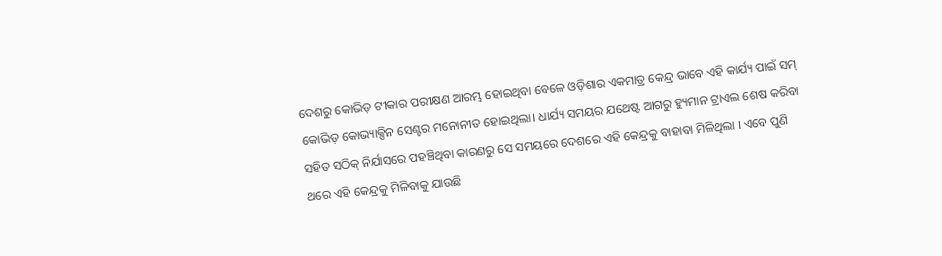ଦେଶରୁ କୋଭିଡ଼ ଟୀକାର ପରୀକ୍ଷଣ ଆରମ୍ଭ ହୋଇଥିବା ବେଳେ ଓଡ଼ିଶାର ଏକମାତ୍ର କେନ୍ଦ୍ର ଭାବେ ଏହି କାର୍ଯ୍ୟ ପାଇଁ ସମ୍ କୋଭିଡ଼ କୋଭ୍ୟାକ୍ସିନ ସେଣ୍ଟର ମନୋନୀତ ହୋଇଥିଲା। ଧାର୍ଯ୍ୟ ସମୟର ଯଥେଷ୍ଟ ଆଗରୁ ହ୍ୟୁମାନ ଟ୍ରାଏଲ ଶେଷ କରିବା ସହିତ ସଠିକ୍ ନିର୍ଯାସରେ ପହଞ୍ଚିଥିବା କାରଣରୁ ସେ ସମୟରେ ଦେଶରେ ଏହି କେନ୍ଦ୍ରକୁ ବାହାବା ମିଳିଥିଲା । ଏବେ ପୁଣି ଥରେ ଏହି କେନ୍ଦ୍ରକୁ ମିଳିବାକୁ ଯାଉଛି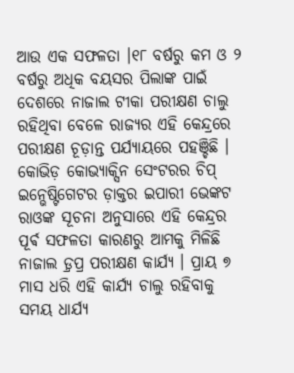ଆଉ ଏକ ସଫଳତା ।୧୮ ବର୍ଷରୁ କମ ଓ ୨ ବର୍ଷରୁ ଅଧିକ ବୟସର ପିଲାଙ୍କ ପାଇଁ ଦେଶରେ ନାଜାଲ ଟୀକା ପରୀକ୍ଷଣ ଚାଲୁ ରହିଥିବା ବେଳେ ରାଜ୍ୟର ଏହି କେନ୍ଦ୍ରରେ ପରୀକ୍ଷଣ ଚୂଡ଼ାନ୍ତ ପର୍ଯ୍ୟାୟରେ ପହଞ୍ଚିଛି ।
କୋଭିଡ଼ କୋଭ୍ୟାକ୍ସିନ ସେଂଟରର ଚିପ୍ ଇନ୍ଭେଷ୍ଟିଗେଟର ଡ଼ାକ୍ତର ଇପାରୀ ଭେଙ୍କଟ ରାଓଙ୍କ ସୂଚନା ଅନୁସାରେ ଏହି କେନ୍ଦ୍ରର ପୂର୍ଵ ସଫଳତା କାରଣରୁ ଆମକୁ ମିଳିଛି ନାଜାଲ ଡ଼୍ରପ୍ର ପରୀକ୍ଷଣ କାର୍ଯ୍ୟ । ପ୍ରାୟ ୭ ମାସ ଧରି ଏହି କାର୍ଯ୍ୟ ଚାଲୁ ରହିବାକୁ ସମୟ ଧାର୍ଯ୍ୟ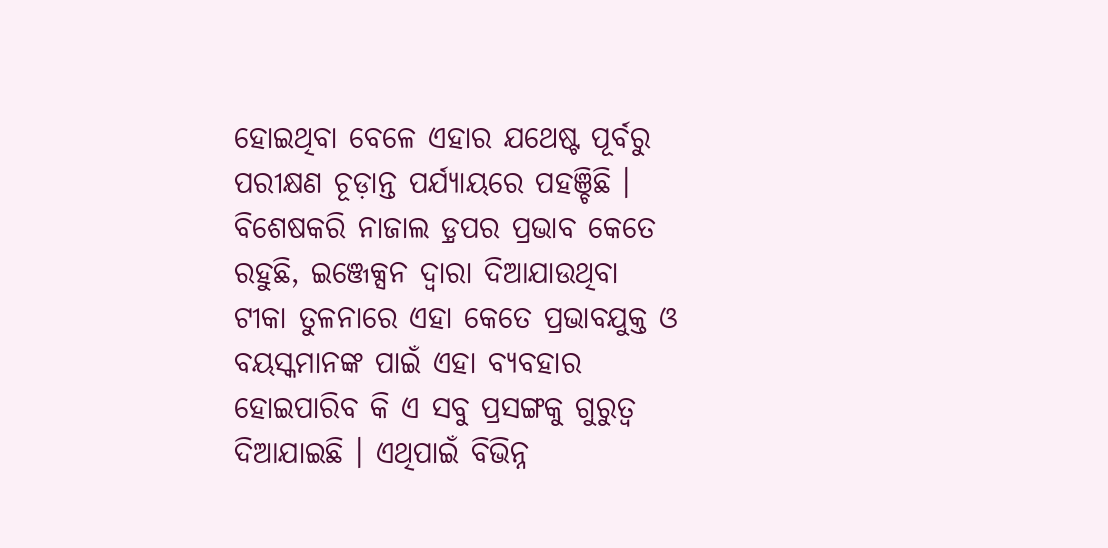ହୋଇଥିବା ବେଳେ ଏହାର ଯଥେଷ୍ଟ ପୂର୍ବରୁ ପରୀକ୍ଷଣ ଚୂଡ଼ାନ୍ତ ପର୍ଯ୍ୟାୟରେ ପହଞ୍ଚିଛି ।
ବିଶେଷକରି ନାଜାଲ ଡ଼୍ରପର ପ୍ରଭାବ କେତେ ରହୁଛି, ଇଞ୍ଜେକ୍ସନ ଦ୍ୱାରା ଦିଆଯାଉଥିବା ଟୀକା ତୁଳନାରେ ଏହା କେତେ ପ୍ରଭାବଯୁକ୍ତ ଓ ବୟସ୍କମାନଙ୍କ ପାଇଁ ଏହା ବ୍ୟବହାର ହୋଇପାରିବ କି ଏ ସବୁ ପ୍ରସଙ୍ଗକୁ ଗୁରୁତ୍ୱ ଦିଆଯାଇଛି । ଏଥିପାଇଁ ବିଭିନ୍ନ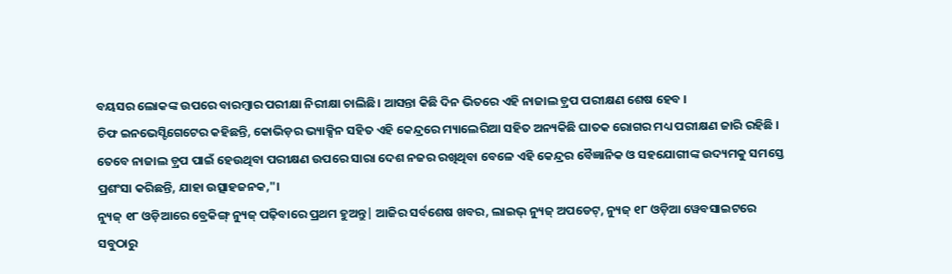ବୟସର ଲୋକଙ୍କ ଉପରେ ବାରମ୍ବାର ପରୀକ୍ଷା ନିରୀକ୍ଷା ଚାଲିଛି। ଆସନ୍ତା କିଛି ଦିନ ଭିତରେ ଏହି ନାଜାଲ ଡ଼୍ରପ ପରୀକ୍ଷଣ ଶେଷ ହେବ ।
ଚିଫ ଇନଭେସ୍ଟିଗେଟେର କହିଛନ୍ତି, କୋଭିଡ଼ର ଭ୍ୟାକ୍ସିନ ସହିତ ଏହି କେନ୍ଦ୍ରରେ ମ୍ୟାଲେରିଆ ସହିତ ଅନ୍ୟକିଛି ଘାତକ ରୋଗର ମଧ୍ୟ ପରୀକ୍ଷଣ ଜାରି ରହିଛି । ତେବେ ନାଜାଲ ଡ଼୍ରପ ପାଇଁ ହେଉଥିବା ପରୀକ୍ଷଣ ଉପରେ ସାରା ଦେଶ ନଜର ରଖିଥିବା ବେଳେ ଏହି କେନ୍ଦ୍ରର ବୈଜ୍ଞାନିକ ଓ ସହଯୋଗୀଙ୍କ ଉଦ୍ୟମକୁ ସମସ୍ତେ ପ୍ରଶଂସା କରିଛନ୍ତି, ଯାହା ଉତ୍ସାହଜନକ,"।
ନ୍ୟୁଜ୍ ୧୮ ଓଡ଼ିଆରେ ବ୍ରେକିଙ୍ଗ୍ ନ୍ୟୁଜ୍ ପଢ଼ିବାରେ ପ୍ରଥମ ହୁଅନ୍ତୁ| ଆଜିର ସର୍ବଶେଷ ଖବର, ଲାଇଭ୍ ନ୍ୟୁଜ୍ ଅପଡେଟ୍, ନ୍ୟୁଜ୍ ୧୮ ଓଡ଼ିଆ ୱେବସାଇଟରେ ସବୁଠାରୁ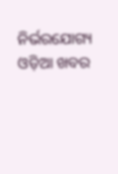ନିର୍ଭରଯୋଗ୍ୟ ଓଡ଼ିଆ ଖବର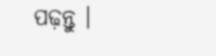ପଢ଼ନ୍ତୁ ।